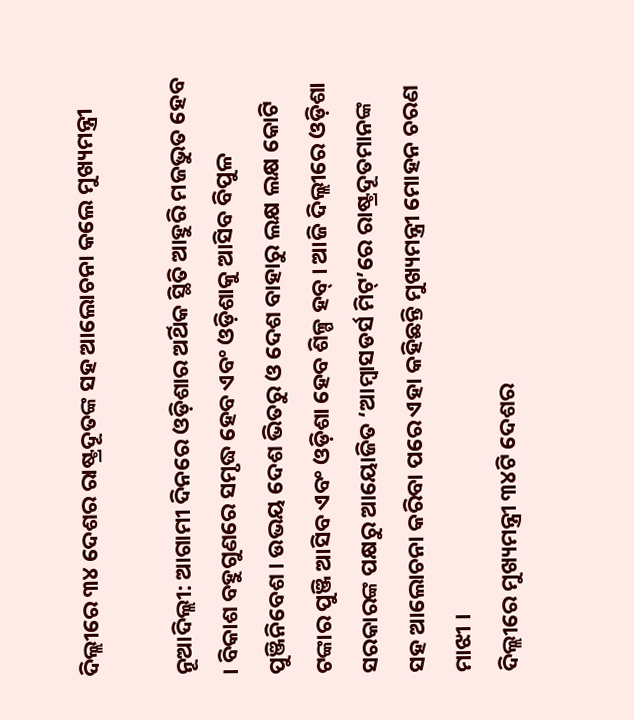ଦିଲ୍ଲୀରେ ୩୪ ଦେଶର ରାଷ୍ଟ୍ରଦୂତଙ୍କ ସହ ଆଲୋଚନା କଲେ ମୁଖ୍ୟମନ୍ତ୍ରୀ

ନୂଆଦିଲ୍ଲୀ: ଆଗାମୀ ଦିନରେ ଓଡ଼ିଶାର ଅର୍ଥିକ ସ୍ଥିତି ଆହୁରି ମଜଭୁତ ହେବ । ବିକାଶ ବହୁଗୁଣରେ ସମୃଦ୍ଧ ହେବ ଏବଂ ଓଡ଼ିଶାକୁ ଆସିବ ବିପୁଳ ପୁଞ୍ଜିନିବେଶ । ଉଭୟ ଦେଶ ଭିତରୁ ଓ ଦେଶ ବାହାରୁ ଲକ୍ଷ ଲକ୍ଷ କୋଟି ଟଙ୍କାର ପୁଞ୍ଜି ଆସିବ ଏବଂ ଓଡ଼ିଶା ହେବ ଶିଳ୍ପ ହବ୍ । ଆଜି ଦିଲ୍ଲୀରେ ଓଡ଼ିଶା ସରକାରଙ୍କ ପକ୍ଷରୁ ଆୟୋଜିତ ‘ଆମ୍ବାସଡର୍ସ ମିଟ୍‌’ରେ ରାଷ୍ଟ୍ରଦୂତମାନଙ୍କ ସହ ଆଲୋଚନା କରିବା ପରେ ଏହା କହିଛନ୍ତି ମୁଖ୍ୟମନ୍ତ୍ରୀ ମୋହନ ଚରଣ ମାଝୀ ।
ଦିଲ୍ଲୀରେ ମୁଖ୍ୟମନ୍ତ୍ରୀ ୩୪ଟି ଦେଶର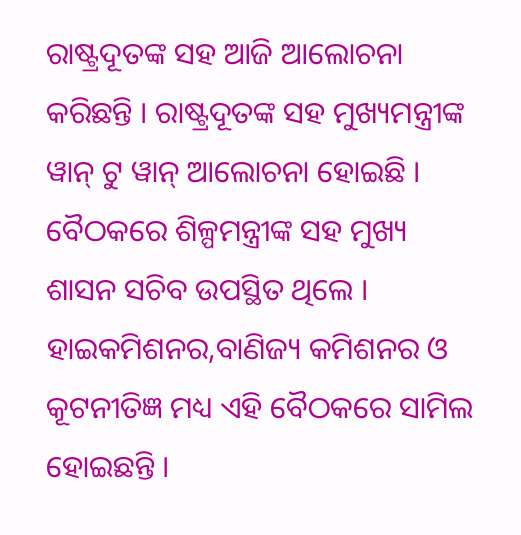ରାଷ୍ଟ୍ରଦୂତଙ୍କ ସହ ଆଜି ଆଲୋଚନା କରିଛନ୍ତି । ରାଷ୍ଟ୍ରଦୂତଙ୍କ ସହ ମୁଖ୍ୟମନ୍ତ୍ରୀଙ୍କ ୱାନ୍ ଟୁ ୱାନ୍ ଆଲୋଚନା ହୋଇଛି । ବୈଠକରେ ଶିଳ୍ପମନ୍ତ୍ରୀଙ୍କ ସହ ମୁଖ୍ୟ ଶାସନ ସଚିବ ଉପସ୍ଥିତ ଥିଲେ । ହାଇକମିଶନର,ବାଣିଜ୍ୟ କମିଶନର ଓ କୂଟନୀତିଜ୍ଞ ମଧ୍ୟ ଏହି ବୈଠକରେ ସାମିଲ ହୋଇଛନ୍ତି ।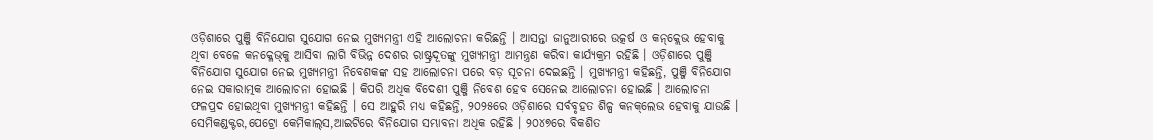ଓଡ଼ିଶାରେ ପୁଞ୍ଜି ବିନିଯୋଗ ସୁଯୋଗ ନେଇ ମୁଖ୍ୟମନ୍ତ୍ରୀ ଏହି ଆଲୋଚନା କରିଛନ୍ତି । ଆସନ୍ତା ଜାନୁଆରୀରେ ଉତ୍କର୍ଷ ଓ କନ୍‌କ୍ଲେଭ ହେବାକୁ ଥିବା ବେଳେ କନକ୍ଳେଭ୍‌କୁ ଆସିବା ଲାଗି ବିଭିନ୍ନ ଦେଶର ରାଷ୍ଟ୍ରଦୂତଙ୍କୁ ମୁଖ୍ୟମନ୍ତ୍ରୀ ଆମନ୍ତ୍ରଣ କରିବା କାର୍ଯ୍ୟକ୍ରମ ରହିଛି । ଓଡ଼ିଶାରେ ପୁଞ୍ଜି ବିନିଯୋଗ ସୁଯୋଗ ନେଇ ମୁଖ୍ୟମନ୍ତ୍ରୀ ନିବେଶକଙ୍କ ସହ ଆଲୋଚନା ପରେ ବଡ଼ ସୂଚନା ଦେଇଛନ୍ତି । ମୁଖ୍ୟମନ୍ତ୍ରୀ କହିଛନ୍ତି, ପୁଞ୍ଜି ବିନିଯୋଗ ନେଇ ସକାରାତ୍ମକ ଆଲୋଚନା ହୋଇଛି । କିପରି ଅଧିକ ବିଦେଶୀ ପୁଞ୍ଜି ନିବେଶ ହେବ ସେନେଇ ଆଲୋଚନା ହୋଇଛି । ଆଲୋଚନା ଫଳପ୍ରଦ ହୋଇଥିବା ମୁଖ୍ୟମନ୍ତ୍ରୀ କହିଛନ୍ତି । ସେ ଆହୁରି ମଧ୍ୟ କହିଛନ୍ତି, ୨୦୨୫ରେ ଓଡ଼ିଶାରେ ସର୍ବବୃହତ ଶିଳ୍ପ କନକ୍‌ଲେଭ ହେବାକୁ ଯାଉଛି । ସେମିକଣ୍ଡକ୍ଟର,ପେଟ୍ରୋ କେମିକାଲ୍‌ସ,ଆଇଟିରେ ବିନିଯୋଗ ସମ୍ଭାବନା ଅଧିକ ରହିଛି । ୨୦୪୭ରେ ବିକଶିତ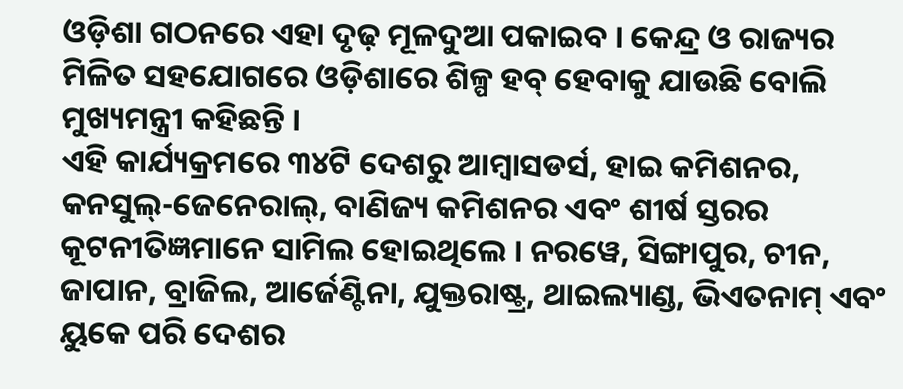ଓଡ଼ିଶା ଗଠନରେ ଏହା ଦୃଢ଼ ମୂଳଦୁଆ ପକାଇବ । କେନ୍ଦ୍ର ଓ ରାଜ୍ୟର ମିଳିତ ସହଯୋଗରେ ଓଡ଼ିଶାରେ ଶିଳ୍ପ ହବ୍ ହେବାକୁ ଯାଉଛି ବୋଲି ମୁଖ୍ୟମନ୍ତ୍ରୀ କହିଛନ୍ତି ।
ଏହି କାର୍ଯ୍ୟକ୍ରମରେ ୩୪ଟି ଦେଶରୁ ଆମ୍ବାସଡର୍ସ, ହାଇ କମିଶନର, କନସୁଲ୍‌-ଜେନେରାଲ୍‌, ବାଣିଜ୍ୟ କମିଶନର ଏବଂ ଶୀର୍ଷ ସ୍ତରର କୂଟନୀତିଜ୍ଞମାନେ ସାମିଲ ହୋଇଥିଲେ । ନରୱେ, ସିଙ୍ଗାପୁର, ଚୀନ, ଜାପାନ, ବ୍ରାଜିଲ, ଆର୍ଜେଣ୍ଟିନା, ଯୁକ୍ତରାଷ୍ଟ୍ର, ଥାଇଲ୍ୟାଣ୍ଡ, ଭିଏତନାମ୍ ଏବଂ ୟୁକେ ପରି ଦେଶର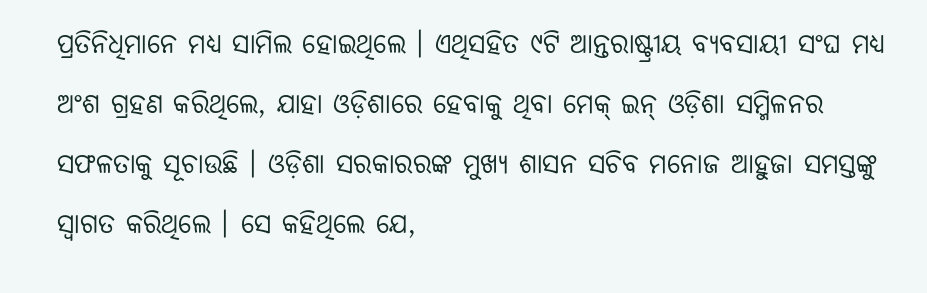ପ୍ରତିନିଧିମାନେ ମଧ୍ୟ ସାମିଲ ହୋଇଥିଲେ । ଏଥିସହିତ ୯ଟି ଆନ୍ତରାଷ୍ଟ୍ରୀୟ ବ୍ୟବସାୟୀ ସଂଘ ମଧ୍ୟ ଅଂଶ ଗ୍ରହଣ କରିଥିଲେ, ଯାହା ଓଡ଼ିଶାରେ ହେବାକୁ ଥିବା ମେକ୍ ଇନ୍ ଓଡ଼ିଶା ସମ୍ମିଳନର ସଫଳତାକୁ ସୂଚାଉଛି । ଓଡ଼ିଶା ସରକାରରଙ୍କ ମୁଖ୍ୟ ଶାସନ ସଚିବ ମନୋଜ ଆହୁଜା ସମସ୍ତଙ୍କୁ ସ୍ୱାଗତ କରିଥିଲେ । ସେ କହିଥିଲେ ଯେ,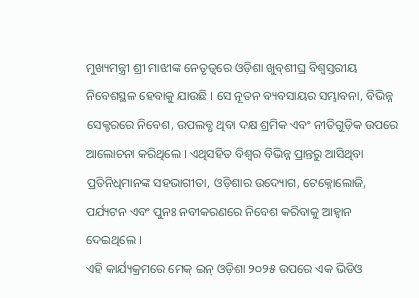ମୁଖ୍ୟମନ୍ତ୍ରୀ ଶ୍ରୀ ମାଝୀଙ୍କ ନେତୃତ୍ୱରେ ଓଡ଼ିଶା ଖୁବ୍‌ଶୀଘ୍ର ବିଶ୍ୱସ୍ତରୀୟ ନିବେଶସ୍ଥଳ ହେବାକୁ ଯାଉଛି । ସେ ନୂତନ ବ୍ୟବସାୟର ସମ୍ଭାବନା, ବିଭିନ୍ନ ସେକ୍ଟରରେ ନିବେଶ, ଉପଲବ୍ଧ ଥିବା ଦକ୍ଷ ଶ୍ରମିକ ଏବଂ ନୀତିଗୁଡ଼ିକ ଉପରେ ଆଲୋଚନା କରିଥିଲେ । ଏଥିସହିତ ବିଶ୍ୱର ବିଭିନ୍ନ ପ୍ରାନ୍ତରୁ ଆସିଥିବା ପ୍ରତିନିଧିମାନଙ୍କ ସହଭାଗୀତା, ଓଡ଼ିଶାର ଉଦ୍ୟୋଗ, ଟେକ୍ନୋଲୋଜି, ପର୍ଯ୍ୟଟନ ଏବଂ ପୁନଃ ନବୀକରଣରେ ନିବେଶ କରିବାକୁ ଆହ୍ୱାନ ଦେଇଥିଲେ ।
ଏହି କାର୍ଯ୍ୟକ୍ରମରେ ମେକ୍ ଇନ୍ ଓଡ଼ିଶା ୨୦୨୫ ଉପରେ ଏକ ଭିଡିଓ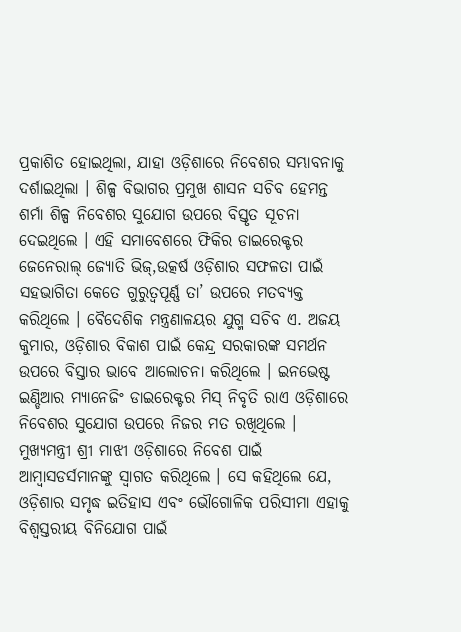ପ୍ରକାଶିତ ହୋଇଥିଲା, ଯାହା ଓଡ଼ିଶାରେ ନିବେଶର ସମ୍ଭାବନାକୁ ଦର୍ଶାଇଥିଲା । ଶିଳ୍ପ ବିଭାଗର ପ୍ରମୁଖ ଶାସନ ସଚିବ ହେମନ୍ତ ଶର୍ମା ଶିଳ୍ପ ନିବେଶର ସୁଯୋଗ ଉପରେ ବିସ୍ତୃତ ସୂଚନା ଦେଇଥିଲେ । ଏହି ସମାବେଶରେ ଫିକିର ଡାଇରେକ୍ଟର ଜେନେରାଲ୍ ଜ୍ୟୋତି ଭିଜ୍‌,ଉତ୍କର୍ଷ ଓଡ଼ିଶାର ସଫଳତା ପାଇଁ ସହଭାଗିତା କେତେ ଗୁରୁତ୍ୱପୂର୍ଣ୍ଣ ତା’ ଉପରେ ମତବ୍ୟକ୍ତ କରିଥିଲେ । ବୈଦେଶିକ ମନ୍ତ୍ରଣାଳୟର ଯୁଗ୍ମ ସଚିବ ଏ. ଅଜୟ କୁମାର, ଓଡ଼ିଶାର ବିକାଶ ପାଇଁ କେନ୍ଦ୍ର ସରକାରଙ୍କ ସମର୍ଥନ ଉପରେ ବିସ୍ତାର ଭାବେ ଆଲୋଚନା କରିଥିଲେ । ଇନଭେଷ୍ଟ ଇଣ୍ଡିଆର ମ୍ୟାନେଜିଂ ଡାଇରେକ୍ଟର ମିସ୍ ନିବୃତି ରାଏ ଓଡ଼ିଶାରେ ନିବେଶର ସୁଯୋଗ ଉପରେ ନିଜର ମତ ରଖିଥିଲେ ।
ମୁଖ୍ୟମନ୍ତ୍ରୀ ଶ୍ରୀ ମାଝୀ ଓଡ଼ିଶାରେ ନିବେଶ ପାଇଁ ଆମ୍ବାସଡର୍ସମାନଙ୍କୁ ସ୍ୱାଗତ କରିଥିଲେ । ସେ କହିଥିଲେ ଯେ, ଓଡ଼ିଶାର ସମୃଦ୍ଧ ଇତିହାସ ଏବଂ ଭୌଗୋଳିକ ପରିସୀମା ଏହାକୁ ବିଶ୍ୱସ୍ତରୀୟ ବିନିଯୋଗ ପାଇଁ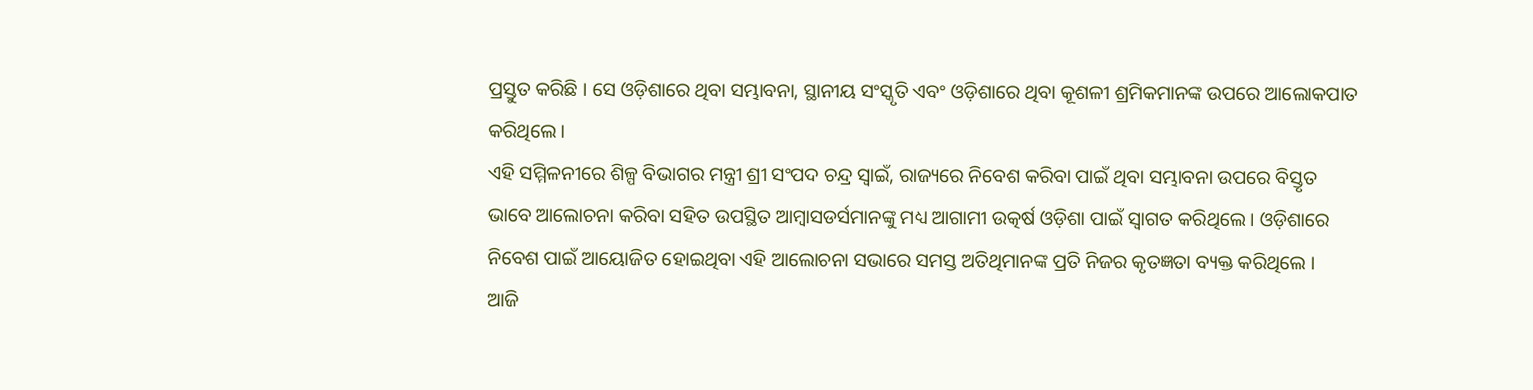ପ୍ରସ୍ତୁତ କରିଛି । ସେ ଓଡ଼ିଶାରେ ଥିବା ସମ୍ଭାବନା, ସ୍ଥାନୀୟ ସଂସ୍କୃତି ଏବଂ ଓଡ଼ିଶାରେ ଥିବା କୂଶଳୀ ଶ୍ରମିକମାନଙ୍କ ଉପରେ ଆଲୋକପାତ କରିଥିଲେ ।
ଏହି ସମ୍ମିଳନୀରେ ଶିଳ୍ପ ବିଭାଗର ମନ୍ତ୍ରୀ ଶ୍ରୀ ସଂପଦ ଚନ୍ଦ୍ର ସ୍ୱାଇଁ, ରାଜ୍ୟରେ ନିବେଶ କରିବା ପାଇଁ ଥିବା ସମ୍ଭାବନା ଉପରେ ବିସ୍ତୃତ ଭାବେ ଆଲୋଚନା କରିବା ସହିତ ଉପସ୍ଥିତ ଆମ୍ୱାସଡର୍ସମାନଙ୍କୁ ମଧ୍ୟ ଆଗାମୀ ଉତ୍କର୍ଷ ଓଡ଼ିଶା ପାଇଁ ସ୍ୱାଗତ କରିଥିଲେ । ଓଡ଼ିଶାରେ ନିବେଶ ପାଇଁ ଆୟୋଜିତ ହୋଇଥିବା ଏହି ଆଲୋଚନା ସଭାରେ ସମସ୍ତ ଅତିଥିମାନଙ୍କ ପ୍ରତି ନିଜର କୃତଜ୍ଞତା ବ୍ୟକ୍ତ କରିଥିଲେ ।
ଆଜି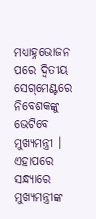ମଧ୍ୟାହ୍ନଭୋଜନ ପରେ ଦ୍ୱିତୀୟ ସେଗ୍‌ମେଣ୍ଟରେ ନିବେଶକଙ୍କୁ ଭେଟିବେ ମୁଖ୍ୟମନ୍ତ୍ରୀ । ଏହାପରେ ସନ୍ଧ୍ୟାରେ ମୁଖ୍ୟମନ୍ତ୍ରୀଙ୍କ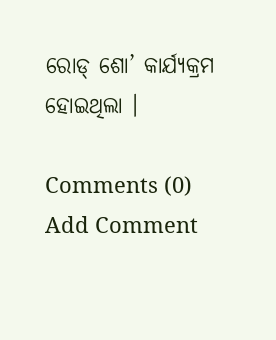ରୋଡ୍ ଶୋ’ କାର୍ଯ୍ୟକ୍ରମ ହୋଇଥିଲା ।

Comments (0)
Add Comment